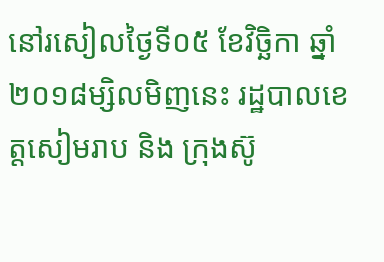នៅរសៀលថ្ងៃទី០៥ ខែវិច្ឆិកា ឆ្នាំ២០១៨ម្សិលមិញនេះ រដ្ឋបាលខេត្តសៀមរាប និង ក្រុងស៊ូ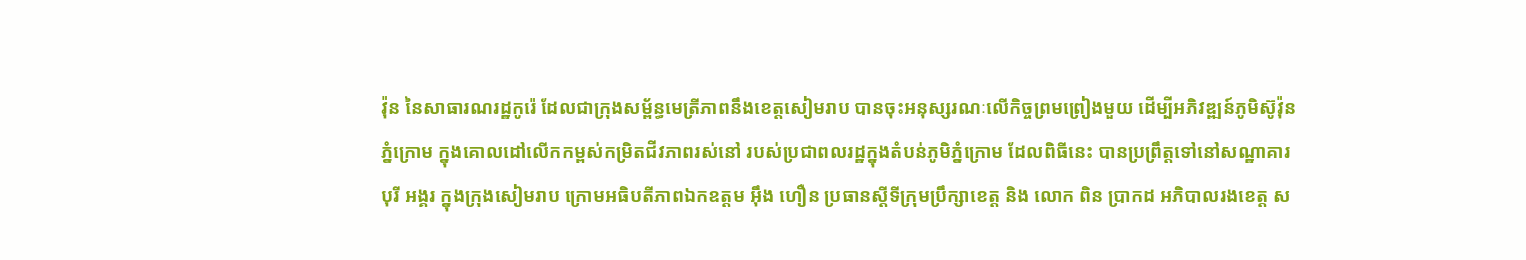វ៉ុន នៃសាធារណរដ្ឋកូរ៉េ ដែលជាក្រុងសម្ព័ន្ធមេត្រីភាពនឹងខេត្តសៀមរាប បានចុះអនុស្សរណៈលើកិច្ចព្រមព្រៀងមួយ ដើម្បីអភិវឌ្ឍន៍ភូមិស៊ូវ៉ុន ភ្នំក្រោម ក្នុងគោលដៅលើកកម្ពស់កម្រិតជីវភាពរស់នៅ របស់ប្រជាពលរដ្ឋក្នុងតំបន់ភូមិភ្នំក្រោម ដែលពិធីនេះ បានប្រព្រឹត្តទៅនៅសណ្ឋាគារបុរី អង្គរ ក្នុងក្រុងសៀមរាប ក្រោមអធិបតីភាពឯកឧត្តម អ៊ឹង ហឿន ប្រធានស្តីទីក្រុមប្រឹក្សាខេត្ត និង លោក ពិន ប្រាកដ អភិបាលរងខេត្ត ស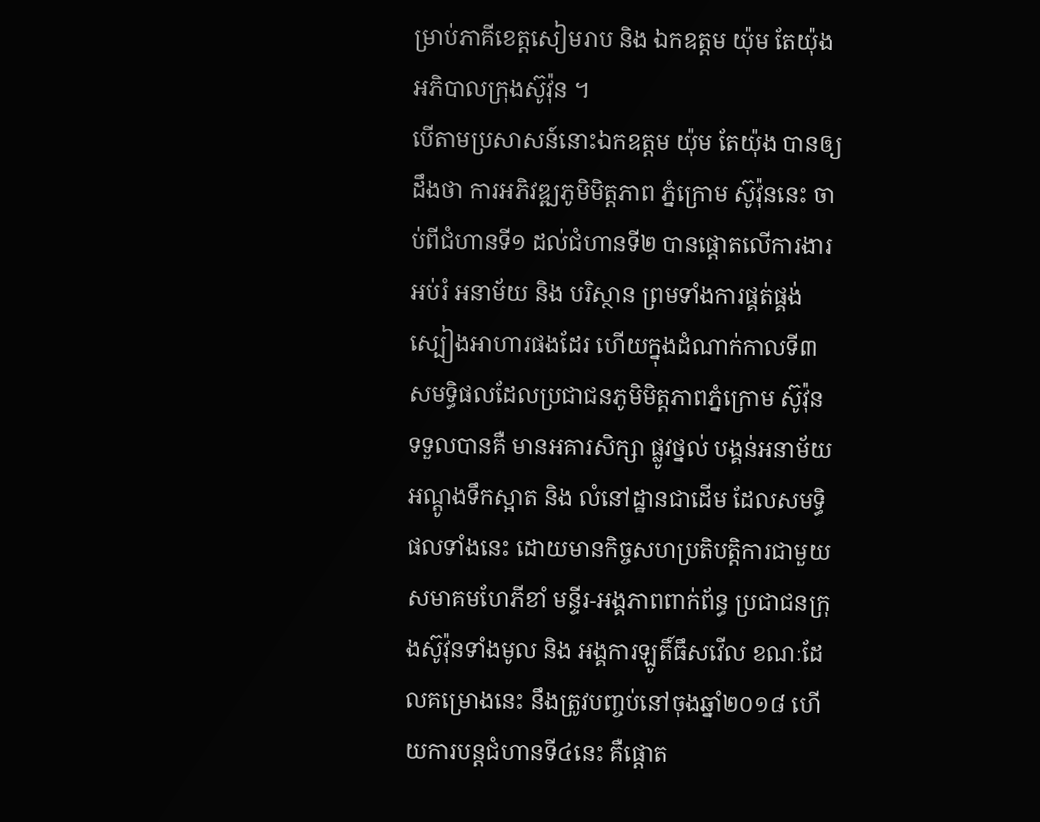ម្រាប់ភាគីខេត្តសៀមរាប និង ឯកឧត្តម យ៉ុម តែយ៉ុង អភិបាលក្រុងស៊ូវ៉ុន ។
បើតាមប្រសាសន៍នោះឯកឧត្តម យ៉ុម តែយ៉ុង បានឲ្យដឹងថា ការអភិវឌ្ឍភូមិមិត្តភាព ភ្នំក្រោម ស៊ូវ៉ុននេះ ចាប់ពីជំហានទី១ ដល់ជំហានទី២ បានផ្ដោតលើការងារអប់រំ អនាម័យ និង បរិស្ថាន ព្រមទាំងការផ្គត់ផ្គង់ស្បៀងអាហារផងដែរ ហើយក្នុងដំណាក់កាលទី៣ សមទ្ធិផលដែលប្រជាជនភូមិមិត្តភាពភ្នំក្រោម ស៊ូវ៉ុន ទទួលបានគឺ មានអគារសិក្សា ផ្លូវថ្នល់ បង្គន់អនាម័យ អណ្តូងទឹកស្អាត និង លំនៅដ្ឋានជាដើម ដែលសមទ្ធិផលទាំងនេះ ដោយមានកិច្ចសហប្រតិបត្តិការជាមួយសមាគមហែភីខាំ មន្ទីរ-អង្គភាពពាក់ព័ន្ធ ប្រជាជនក្រុងស៊ូវ៉ុនទាំងមូល និង អង្គការឡូតិ៍ធឹសវើល ខណៈដែលគម្រោងនេះ នឹងត្រូវបញ្ចប់នៅចុងឆ្នាំ២០១៨ ហើយការបន្តជំហានទី៤នេះ គឺផ្តោត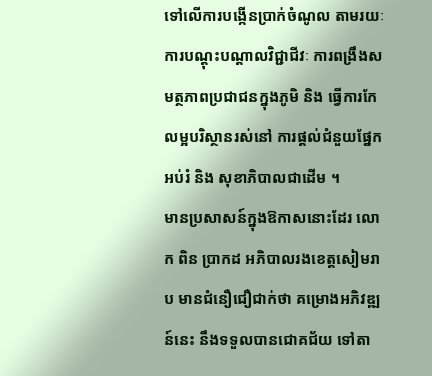ទៅលើការបង្កើនប្រាក់ចំណូល តាមរយៈការបណ្តុះបណ្តាលវិជ្ជាជីវៈ ការពង្រឹងសមត្ថភាពប្រជាជនក្នុងភូមិ និង ធ្វើការកែលម្អបរិស្ថានរស់នៅ ការផ្តល់ជំនួយផ្នែកអប់រំ និង សុខាភិបាលជាដើម ។
មានប្រសាសន៍ក្នុងឱកាសនោះដែរ លោក ពិន ប្រាកដ អភិបាលរងខេត្តសៀមរាប មានជំនឿជឿជាក់ថា គម្រោងអភិវឌ្ឍន៍នេះ នឹងទទួលបានជោគជ័យ ទៅតា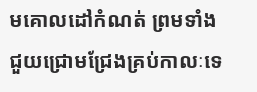មគោលដៅកំណត់ ព្រមទាំងជួយជ្រោមជ្រែងគ្រប់កាលៈទេ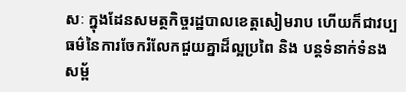សៈ ក្នុងដែនសមត្ថកិច្ចរដ្ឋបាលខេត្តសៀមរាប ហើយក៏ជាវប្បធម៌នៃការចែករំលែកជួយគ្នាដ៏ល្អប្រពៃ និង បន្តទំនាក់ទំនងសម្ព័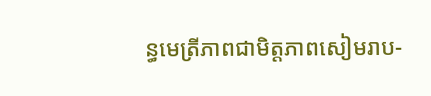ន្ធមេត្រីភាពជាមិត្តភាពសៀមរាប-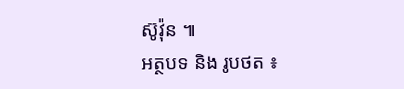ស៊ូវ៉ុន ៕
អត្ថបទ និង រូបថត ៖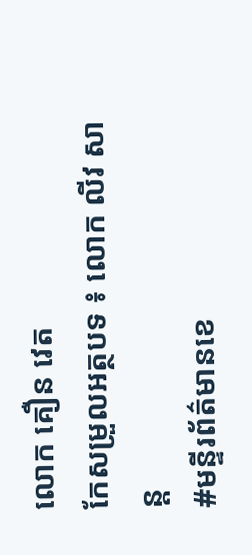លោក គឿន វេត
កែសម្រួលអត្ថបទ ៖ លោក លីវ សាន្ត
#មន្ទីរព័ត៌មានខេ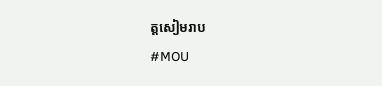ត្តសៀមរាប
#MOU